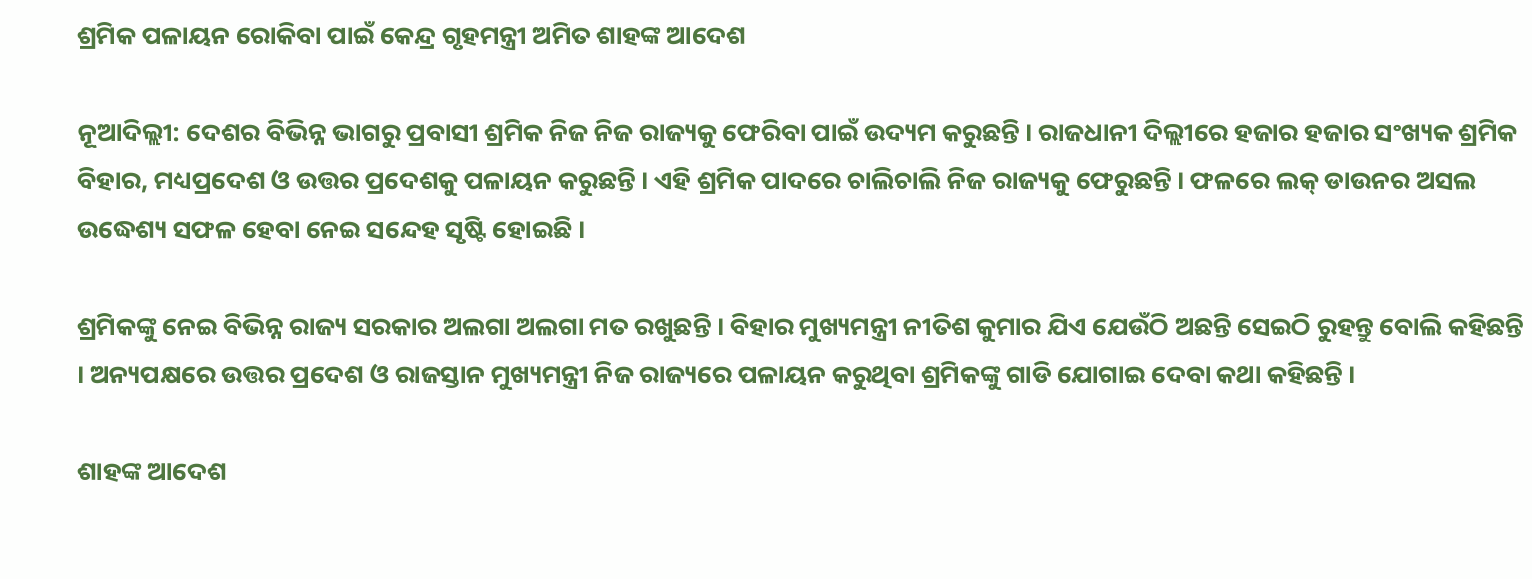ଶ୍ରମିକ ପଳାୟନ ରୋକିବା ପାଇଁ କେନ୍ଦ୍ର ଗୃହମନ୍ତ୍ରୀ ଅମିତ ଶାହଙ୍କ ଆଦେଶ

ନୂଆଦିଲ୍ଲୀ: ଦେଶର ବିଭିନ୍ନ ଭାଗରୁ ପ୍ରବାସୀ ଶ୍ରମିକ ନିଜ ନିଜ ରାଜ୍ୟକୁ ଫେରିବା ପାଇଁ ଉଦ୍ୟମ କରୁଛନ୍ତି । ରାଜଧାନୀ ଦିଲ୍ଲୀରେ ହଜାର ହଜାର ସଂଖ୍ୟକ ଶ୍ରମିକ ବିହାର, ମଧ୍ୟପ୍ରଦେଶ ଓ ଉତ୍ତର ପ୍ରଦେଶକୁ ପଳାୟନ କରୁଛନ୍ତି । ଏହି ଶ୍ରମିକ ପାଦରେ ଚାଲିଚାଲି ନିଜ ରାଜ୍ୟକୁ ଫେରୁଛନ୍ତି । ଫଳରେ ଲକ୍ ଡାଉନର ଅସଲ ଉଦ୍ଧେଶ୍ୟ ସଫଳ ହେବା ନେଇ ସନ୍ଦେହ ସୃଷ୍ଟି ହୋଇଛି ।

ଶ୍ରମିକଙ୍କୁ ନେଇ ବିଭିନ୍ନ ରାଜ୍ୟ ସରକାର ଅଲଗା ଅଲଗା ମତ ରଖୁଛନ୍ତି । ବିହାର ମୁଖ୍ୟମନ୍ତ୍ରୀ ନୀତିଶ କୁମାର ଯିଏ ଯେଉଁଠି ଅଛନ୍ତି ସେଇଠି ରୁହନ୍ତୁ ବୋଲି କହିଛନ୍ତି  । ଅନ୍ୟପକ୍ଷରେ ଉତ୍ତର ପ୍ରଦେଶ ଓ ରାଜସ୍ତାନ ମୁଖ୍ୟମନ୍ତ୍ରୀ ନିଜ ରାଜ୍ୟରେ ପଳାୟନ କରୁଥିବା ଶ୍ରମିକଙ୍କୁ ଗାଡି ଯୋଗାଇ ଦେବା କଥା କହିଛନ୍ତି ।

ଶାହଙ୍କ ଆଦେଶ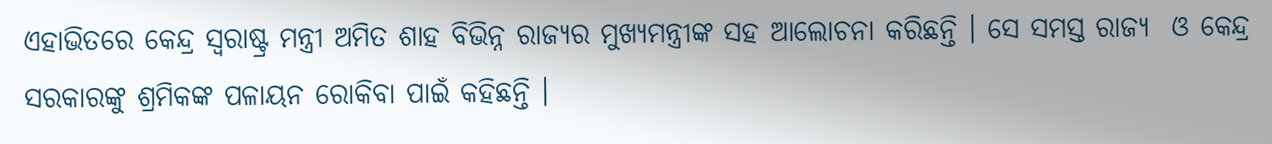ଏହାଭିତରେ କେନ୍ଦ୍ର ସ୍ୱରାଷ୍ଟ୍ର ମନ୍ତ୍ରୀ ଅମିତ ଶାହ ବିଭିନ୍ନ ରାଜ୍ୟର ମୁଖ୍ୟମନ୍ତ୍ରୀଙ୍କ ସହ ଆଲୋଚନା କରିଛନ୍ତି । ସେ ସମସ୍ତ ରାଜ୍ୟ  ଓ କେନ୍ଦ୍ର ସରକାରଙ୍କୁ ଶ୍ରମିକଙ୍କ ପଳାୟନ ରୋକିବା ପାଇଁ କହିଛନ୍ତି ।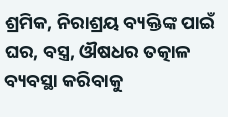ଶ୍ରମିକ, ନିରାଶ୍ରୟ ବ୍ୟକ୍ତିଙ୍କ ପାଇଁ ଘର, ବସ୍ତ୍ର, ଔଷଧର ତତ୍କାଳ ବ୍ୟବସ୍ଥା କରିବାକୁ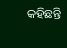କହିଛନ୍ତି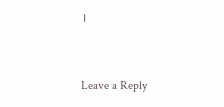।



Leave a Reply